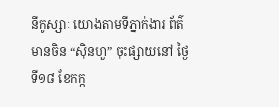នីកូស្សាៈ យោងតាមទីភ្នាក់ងារ ព័ត៌មានចិន “ស៊ិនហួ” ចុះផ្សាយនៅ ថ្ងៃទី១៨ ខែកក្ក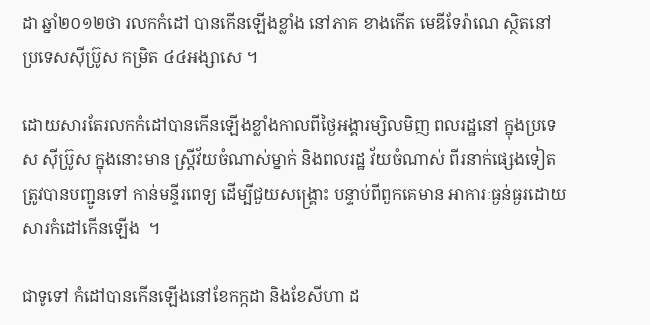ដា ឆ្នាំ២០១២ថា រលកកំដៅ បានកើនឡើងខ្លាំង នៅភាគ ខាងកើត មេឌីទែរ៉ាណេ ស្ថិតនៅ ប្រទេសស៊ីប្រ៊ូស កម្រិត ៤៤អង្សាសេ ។

ដោយសារតែរលកកំដៅបានកើនឡើងខ្លាំងកាលពីថ្ងៃអង្គារម្សិលមិញ ពលរដ្ឋនៅ ក្នុងប្រទេស ស៊ីប្រ៊ូស ក្នុងនោះមាន ស្ដ្រីវ័យចំណាស់ម្នាក់ និងពលរដ្ឋ វ័យចំណាស់ ពីរនាក់ផ្សេងទៀត ត្រូវបានបញ្ជូនទៅ កាន់មន្ទីរពេទ្យ ដើម្បីជួយសង្គ្រោះ បន្ទាប់ពីពួកគេមាន អាការៈធ្ងន់ធ្ងរដោយ សារកំដៅកើនឡើង  ។

ជាទូទៅ កំដៅបានកើនឡើងនៅខែកក្កដា និងខែសីហា ដ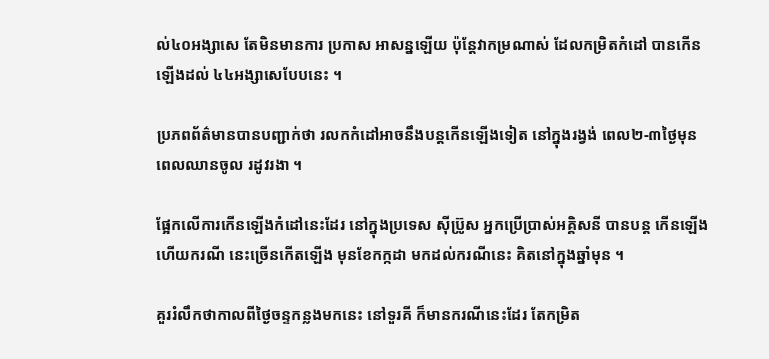ល់៤០អង្សាសេ តែមិនមានការ ប្រកាស អាសន្នឡើយ ប៉ុន្ដែវាកម្រណាស់ ដែលកម្រិតកំដៅ បានកើនឡើងដល់ ៤៤អង្សាសេបែបនេះ ។

ប្រភពព័ត៌មានបានបញ្ជាក់ថា រលកកំដៅអាចនឹងបន្ដកើនឡើងទៀត នៅក្នុងរង្វង់ ពេល២-៣ថ្ងៃមុន ពេលឈានចូល រដូវរងា ។

ផ្អែកលើការកើនឡើងកំដៅនេះដែរ នៅក្នុងប្រទេស ស៊ីប្រ៊ូស អ្នកប្រើប្រាស់អគ្គិសនី បានបន្ដ កើនឡើង ហើយករណី នេះច្រើនកើតឡើង មុនខែកក្កដា មកដល់ករណីនេះ គិតនៅក្នុងឆ្នាំមុន ។

គួររំលឹកថាកាលពីថ្ងៃចន្ទកន្លងមកនេះ នៅទួរគី ក៏មានករណីនេះដែរ តែកម្រិត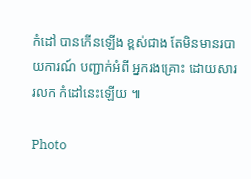កំដៅ បានកើនឡើង ខ្ពស់ជាង តែមិនមានរបាយការណ៍ បញ្ជាក់អំពី អ្នករងគ្រោះ ដោយសាររលក កំដៅនេះឡើយ ៕

Photo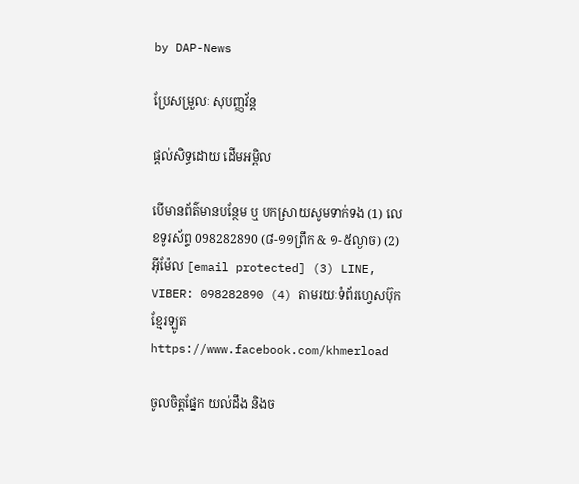by DAP-News

ប្រែសម្រួលៈ សុបញ្ញវ័ន្ដ

ផ្តល់សិទ្ធដោយ ដើមអម្ពិល

បើមានព័ត៌មានបន្ថែម ឬ បកស្រាយសូមទាក់ទង (1) លេខទូរស័ព្ទ 098282890 (៨-១១ព្រឹក & ១-៥ល្ងាច) (2) អ៊ីម៉ែល [email protected] (3) LINE, VIBER: 098282890 (4) តាមរយៈទំព័រហ្វេសប៊ុកខ្មែរឡូត https://www.facebook.com/khmerload

ចូលចិត្តផ្នែក យល់ដឹង និងច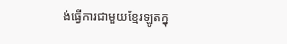ង់ធ្វើការជាមួយខ្មែរឡូតក្នុ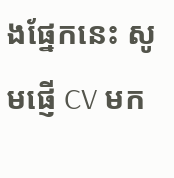ងផ្នែកនេះ សូមផ្ញើ CV មក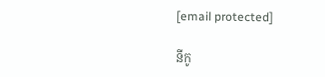[email protected]

នីកូ